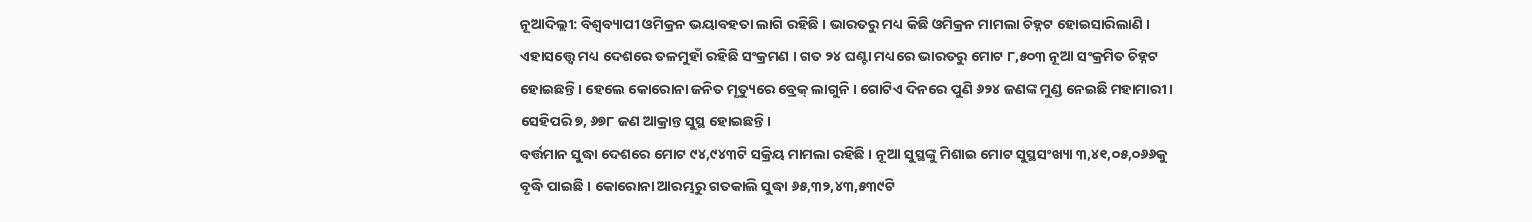ନୂଆଦିଲ୍ଲୀ: ବିଶ୍ବବ୍ୟାପୀ ଓମିକ୍ରନ ଭୟାବହତା ଲାଗି ରହିଛି । ଭାରତରୁ ମଧ୍ୟ କିଛି ଓମିକ୍ରନ ମାମଲା ଚିହ୍ନଟ ହୋଇସାରିଲାଣି । ଏହାସତ୍ତ୍ବେ ମଧ୍ୟ ଦେଶରେ ତଳମୁହାଁ ରହିଛି ସଂକ୍ରମଣ । ଗତ ୨୪ ଘଣ୍ଟା ମଧ୍ୟରେ ଭାରତରୁ ମୋଟ ୮,୫୦୩ ନୂଆ ସଂକ୍ରମିତ ଚିହ୍ନଟ ହୋଇଛନ୍ତି । ହେଲେ କୋରୋନା ଜନିତ ମୃତ୍ୟୁରେ ବ୍ରେକ୍ ଲାଗୁନି । ଗୋଟିଏ ଦିନରେ ପୁଣି ୬୨୪ ଜଣଙ୍କ ମୁଣ୍ଡ ନେଇଛି ମହାମାରୀ । ସେହିପରି ୭, ୬୭୮ ଜଣ ଆକ୍ରାନ୍ତ ସୁସ୍ଥ ହୋଇଛନ୍ତି ।
ବର୍ତ୍ତମାନ ସୁଦ୍ଧା ଦେଶରେ ମୋଟ ୯୪,୯୪୩ଟି ସକ୍ରିୟ ମାମଲା ରହିଛି । ନୂଆ ସୁସ୍ଥଙ୍କୁ ମିଶାଇ ମୋଟ ସୁସ୍ଥସଂଖ୍ୟା ୩,୪୧,୦୫,୦୬୬କୁ ବୃଦ୍ଧି ପାଇଛି । କୋରୋନା ଆରମ୍ଭରୁ ଗତକାଲି ସୁଦ୍ଧା ୬୫,୩୨,୪୩,୫୩୯ଟି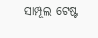ସାମ୍ପୂଲ ଟେଷ୍ଟ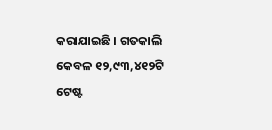କରାଯାଇଛି । ଗତକାଲି କେବଳ ୧୨,୯୩,୪୧୨ଟି ଟେଷ୍ଟ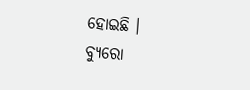ହୋଇଛି ।
ବ୍ୟୁରୋ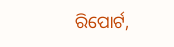ରିପୋର୍ଟ,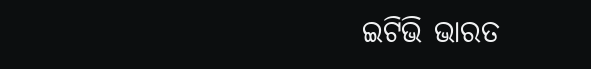ଇଟିଭି ଭାରତ